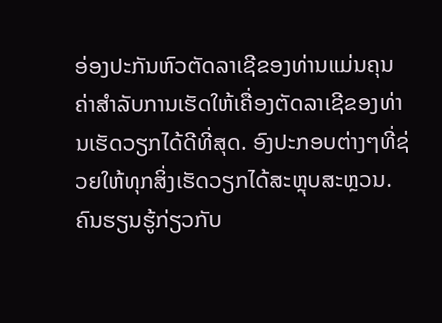ອ່ອງປະກັນຫົວຕັດລາເຊີຂອງທ່ານແມ່ນຄຸນຄ່າສຳລັບການເຮັດໃຫ້ເຄື່ອງຕັດລາເຊີຂອງທ່ານເຮັດວຽກໄດ້ດີທີ່ສຸດ. ອົງປະກອບຕ່າງໆທີ່ຊ່ວຍໃຫ້ທຸກສິ່ງເຮັດວຽກໄດ້ສະຫຼຸບສະຫຼວນ. ຄົນຮຽນຮູ້ກ່ຽວກັບ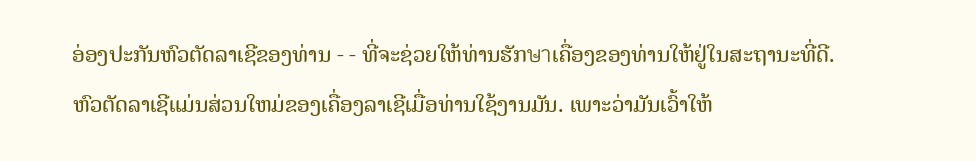ອ່ອງປະກັນຫົວຕັດລາເຊີຂອງທ່ານ - - ທີ່ຈະຊ່ວຍໃຫ້ທ່ານຮັກษาເຄື່ອງຂອງທ່ານໃຫ້ຢູ່ໃນສະຖານະທີ່ດີ.
ຫົວຕັດລາເຊີແມ່ນສ່ວນໃຫມ່ຂອງເຄື່ອງລາເຊີເມື່ອທ່ານໃຊ້ງານມັນ. ເພາະວ່າມັນເວົ້າໃຫ້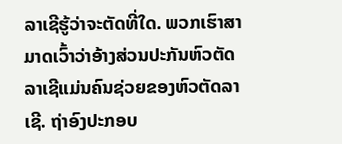ລາເຊີຮູ້ວ່າຈະຕັດທີ່ໃດ. ພວກເຮົາສາມາດເວົ້າວ່າອ້າງສ່ວນປະກັນຫົວຕັດລາເຊີແມ່ນຄົນຊ່ວຍຂອງຫົວຕັດລາເຊີ. ຖ່າອົງປະກອບ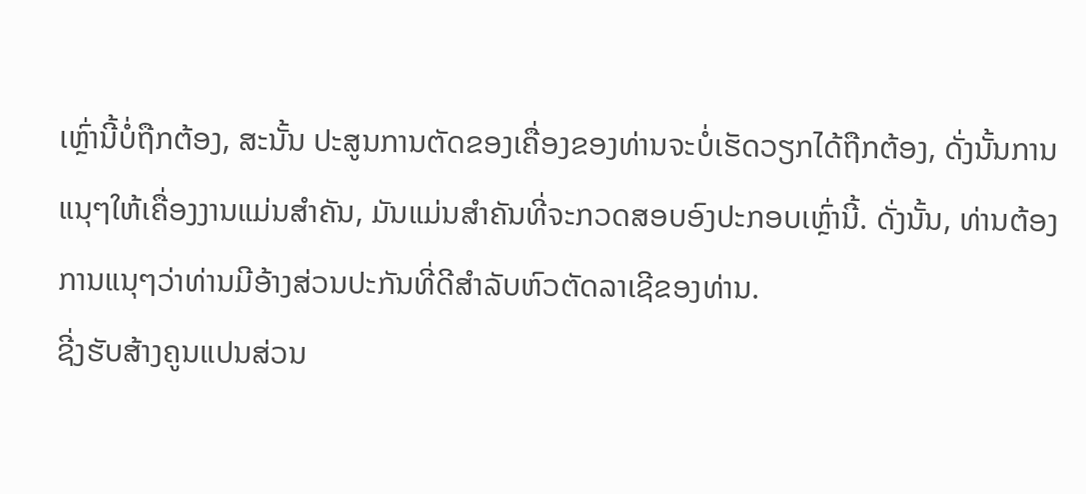ເຫຼົ່ານີ້ບໍ່ຖືກຕ້ອງ, ສະນັ້ນ ປະສູນການຕັດຂອງເຄື່ອງຂອງທ່ານຈະບໍ່ເຮັດວຽກໄດ້ຖືກຕ້ອງ, ດັ່ງນັ້ນການແນຸໆໃຫ້ເຄື່ອງງານແມ່ນສຳຄັນ, ມັນແມ່ນສຳຄັນທີ່ຈະກວດສອບອົງປະກອບເຫຼົ່ານີ້. ດັ່ງນັ້ນ, ທ່ານຕ້ອງການແນຸໆວ່າທ່ານມີອ້າງສ່ວນປະກັນທີ່ດີສຳລັບຫົວຕັດລາເຊີຂອງທ່ານ.
ຊີ່ງຮັບສ້າງຄູນແປນສ່ວນ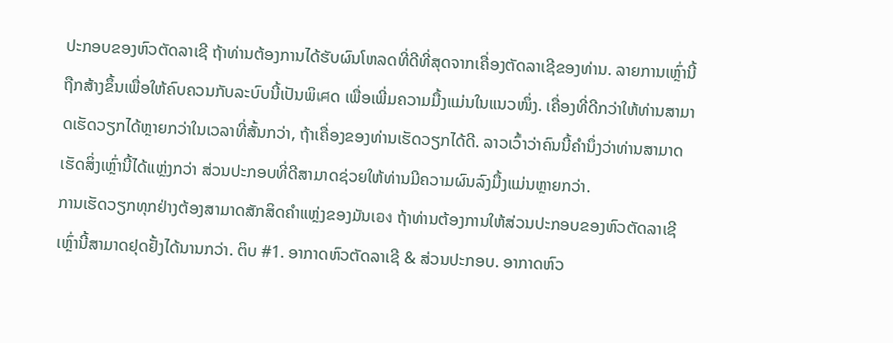ປະກອບຂອງຫົວຕັດລາເຊີ ຖ້າທ່ານຕ້ອງການໄດ້ຮັບຜົນໂຫລດທີ່ດີທີ່ສຸດຈາກເຄື່ອງຕັດລາເຊີຂອງທ່ານ. ລາຍການເຫຼົ່ານີ້ຖືກສ້າງຂຶ້ນເພື່ອໃຫ້ຄົບຄວນກັບລະບົບນີ້ເປັນພິเศດ ເພື່ອເພີ່ມຄວາມມື້ງແມ່ນໃນແນວໜຶ່ງ. ເຄື່ອງທີ່ດີກວ່າໃຫ້ທ່ານສາມາດເຮັດວຽກໄດ້ຫຼາຍກວ່າໃນເວລາທີ່ສັ້ນກວ່າ, ຖ້າເຄື່ອງຂອງທ່ານເຮັດວຽກໄດ້ດີ. ລາວເວົ້າວ່າຄົນນີ້ຄໍານຶ່ງວ່າທ່ານສາມາດເຮັດສິ່ງເຫຼົ່ານີ້ໄດ້ແຫຼ່ງກວ່າ ສ່ວນປະກອບທີ່ດີສາມາດຊ່ວຍໃຫ້ທ່ານມີຄວາມຜົນລົງມື້ງແມ່ນຫຼາຍກວ່າ.
ການເຮັດວຽກທຸກຢ່າງຕ້ອງສາມາດສັກສິດຄຳແຫຼ່ງຂອງມັນເอง ຖ້າທ່ານຕ້ອງການໃຫ້ສ່ວນປະກອບຂອງຫົວຕັດລາເຊີເຫຼົ່ານີ້ສາມາດຢຸດຢັ້ງໄດ້ນານກວ່າ. ຕິບ #1. ອາກາດຫົວຕັດລາເຊີ & ສ່ວນປະກອບ. ອາກາດຫົວ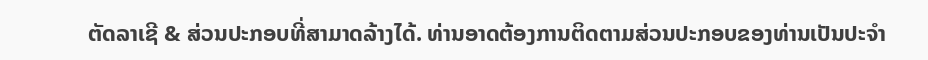ຕັດລາເຊີ & ສ່ວນປະກອບທີ່ສາມາດລ້າງໄດ້. ທ່ານອາດຕ້ອງການຕິດຕາມສ່ວນປະກອບຂອງທ່ານເປັນປະຈຳ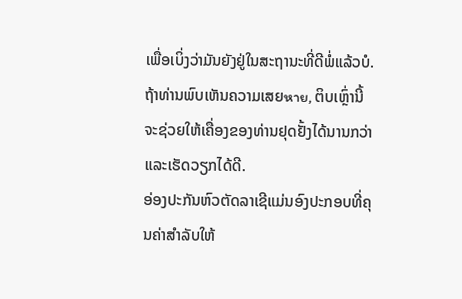ເພື່ອເບິ່ງວ່າມັນຍັງຢູ່ໃນສະຖານະທີ່ດີພໍ່ແລ້ວບໍ. ຖ້າທ່ານພົບເຫັນຄວາມເສຍหาย, ຕິບເຫຼົ່ານີ້ຈະຊ່ວຍໃຫ້ເຄື່ອງຂອງທ່ານຢຸດຢັ້ງໄດ້ນານກວ່າ ແລະເຮັດວຽກໄດ້ດີ.
ອ່ອງປະກັນຫົວຕັດລາເຊີແມ່ນອົງປະກອບທີ່ຄຸນຄ່າສຳລັບໃຫ້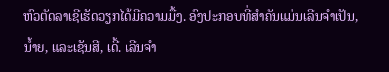ຫົວຕັດລາເຊີເຮັດວຽກໄດ້ມີຄວາມມື້ງ. ອົງປະກອບທີ່ສຳຄັນແມ່ນເລີນຈຳເປັນ, ນໍ້າຍ, ແລະເຊັນສີ, ເດີ້. เລີນຈຳ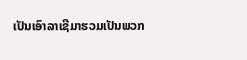ເປັນເອົາລາເຊີມາຮວມເປັນພວກ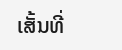ເສັ້ນທີ່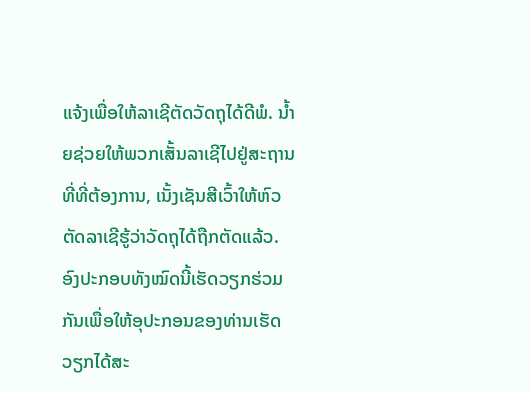ແຈ້ງເພື່ອໃຫ້ລາເຊີຕັດວັດຖຸໄດ້ດີພໍ. ນໍ້າຍຊ່ວຍໃຫ້ພວກເສັ້ນລາເຊີໄປຢູ່ສະຖານທີ່ທີ່ຕ້ອງການ, ເນັ້ງເຊັນສີເວົ້າໃຫ້ຫົວຕັດລາເຊີຮູ້ວ່າວັດຖຸໄດ້ຖືກຕັດແລ້ວ. ອົງປະກອບທັງໝົດນີ້ເຮັດວຽກຮ່ວມກັນເພື່ອໃຫ້ອຸປະກອນຂອງທ່ານເຮັດວຽກໄດ້ສະ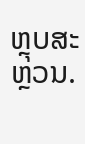ຫຼຸບສະຫຼວນ.